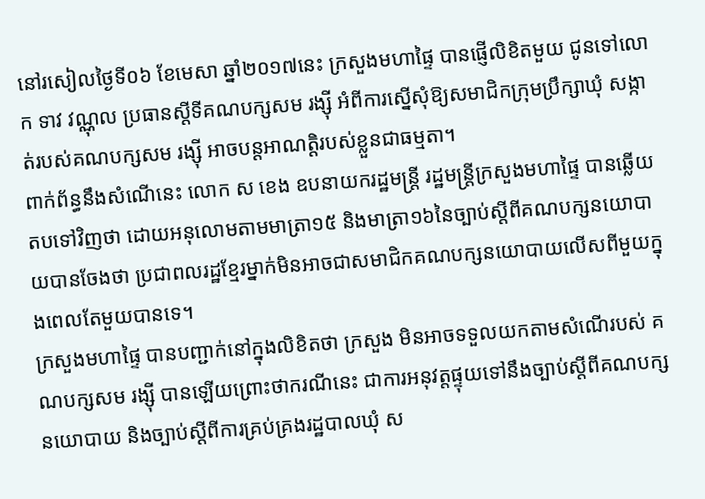នៅរសៀលថ្ងៃទី០៦ ខែមេសា ឆ្នាំ២០១៧នេះ ក្រសួងមហាផ្ទៃ បានផ្ញើលិខិតមួយ ជូនទៅលោក ទាវ វណ្ណុល ប្រធានស្តីទីគណបក្សសម រង្ស៊ី អំពីការស្នើសុំឱ្យសមាជិកក្រុមប្រឹក្សាឃុំ សង្កាត់របស់គណបក្សសម រង្ស៊ី អាចបន្តអាណត្តិរបស់ខ្លួនជាធម្មតា។
ពាក់ព័ន្ធនឹងសំណើនេះ លោក ស ខេង ឧបនាយករដ្ឋមន្រ្តី រដ្ឋមន្រ្តីក្រសួងមហាផ្ទៃ បានឆ្លើយតបទៅវិញថា ដោយអនុលោមតាមមាត្រា១៥ និងមាត្រា១៦នៃច្បាប់ស្តីពីគណបក្សនយោបាយបានចែងថា ប្រជាពលរដ្ឋខ្មែរម្នាក់មិនអាចជាសមាជិកគណបក្សនយោបាយលើសពីមួយក្នុងពេលតែមួយបានទេ។
ក្រសួងមហាផ្ទៃ បានបញ្ជាក់នៅក្នុងលិខិតថា ក្រសួង មិនអាចទទួលយកតាមសំណើរបស់ គណបក្សសម រង្ស៊ី បានឡើយព្រោះថាករណីនេះ ជាការអនុវត្តផ្ទុយទៅនឹងច្បាប់ស្តីពីគណបក្សនយោបាយ និងច្បាប់ស្តីពីការគ្រប់គ្រងរដ្ឋបាលឃុំ ស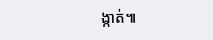ង្កាត់៕